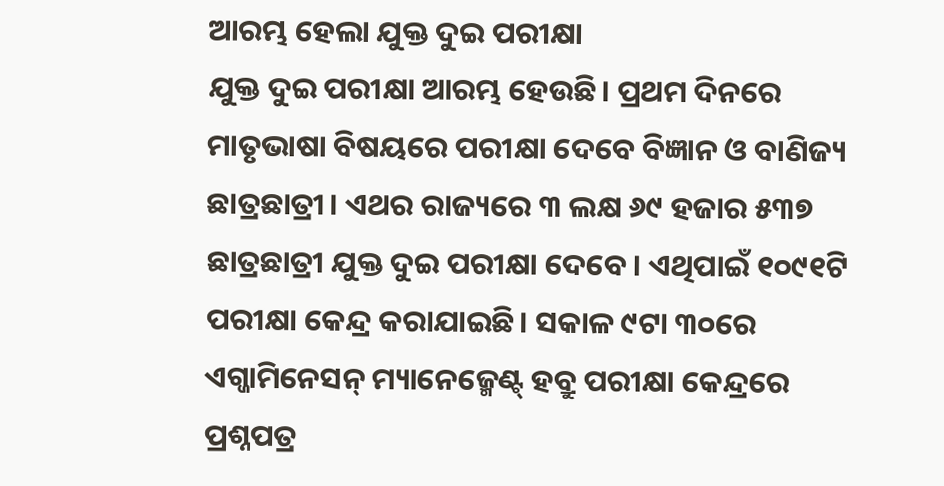ଆରମ୍ଭ ହେଲା ଯୁକ୍ତ ଦୁଇ ପରୀକ୍ଷା
ଯୁକ୍ତ ଦୁଇ ପରୀକ୍ଷା ଆରମ୍ଭ ହେଉଛି। ପ୍ରଥମ ଦିନରେ ମାତୃଭାଷା ବିଷୟରେ ପରୀକ୍ଷା ଦେବେ ବିଜ୍ଞାନ ଓ ବାଣିଜ୍ୟ ଛାତ୍ରଛାତ୍ରୀ। ଏଥର ରାଜ୍ୟରେ ୩ ଲକ୍ଷ ୬୯ ହଜାର ୫୩୭ ଛାତ୍ରଛାତ୍ରୀ ଯୁକ୍ତ ଦୁଇ ପରୀକ୍ଷା ଦେବେ। ଏଥିପାଇଁ ୧୦୯୧ଟି ପରୀକ୍ଷା କେନ୍ଦ୍ର କରାଯାଇଛି। ସକାଳ ୯ଟା ୩୦ରେ ଏଗ୍ଜାମିନେସନ୍ ମ୍ୟାନେଜ୍ମେଣ୍ଟ୍ ହବ୍ରୁ ପରୀକ୍ଷା କେନ୍ଦ୍ରରେ ପ୍ରଶ୍ନପତ୍ର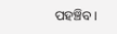ପହଞ୍ଚିବ।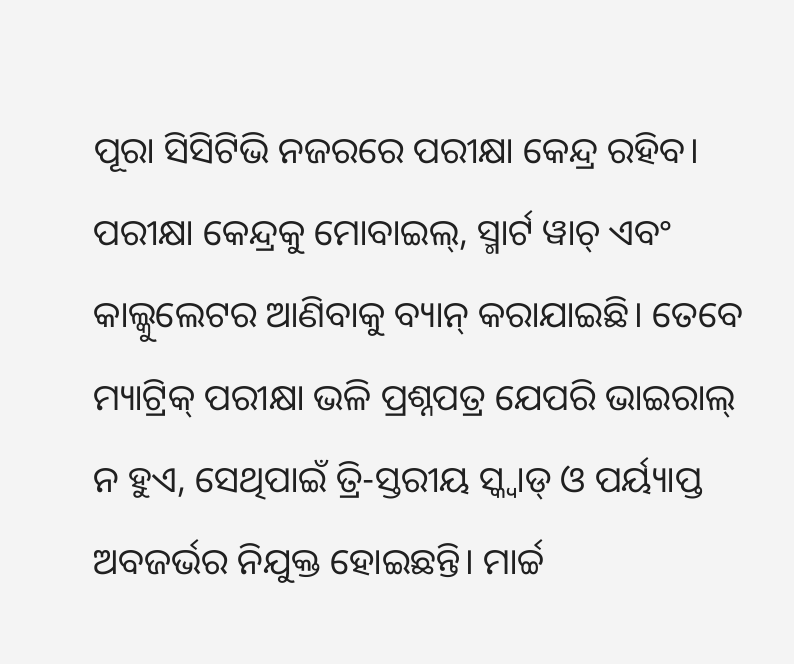ପୂରା ସିସିଟିଭି ନଜରରେ ପରୀକ୍ଷା କେନ୍ଦ୍ର ରହିବ। ପରୀକ୍ଷା କେନ୍ଦ୍ରକୁ ମୋବାଇଲ୍, ସ୍ମାର୍ଟ ୱାଚ୍ ଏବଂ କାଲ୍କୁଲେଟର ଆଣିବାକୁ ବ୍ୟାନ୍ କରାଯାଇଛି। ତେବେ ମ୍ୟାଟ୍ରିକ୍ ପରୀକ୍ଷା ଭଳି ପ୍ରଶ୍ନପତ୍ର ଯେପରି ଭାଇରାଲ୍ ନ ହୁଏ, ସେଥିପାଇଁ ତ୍ରି-ସ୍ତରୀୟ ସ୍କ୍ୱାଡ୍ ଓ ପର୍ୟ୍ୟାପ୍ତ ଅବଜର୍ଭର ନିଯୁକ୍ତ ହୋଇଛନ୍ତି। ମାର୍ଚ୍ଚ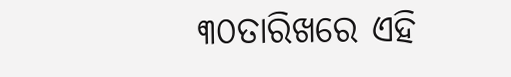୩୦ତାରିଖରେ ଏହି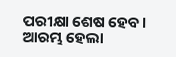ପରୀକ୍ଷା ଶେଷ ହେବ।
ଆରମ୍ଭ ହେଲା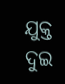ଯୁକ୍ତ ଦୁଇ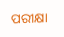ପରୀକ୍ଷା